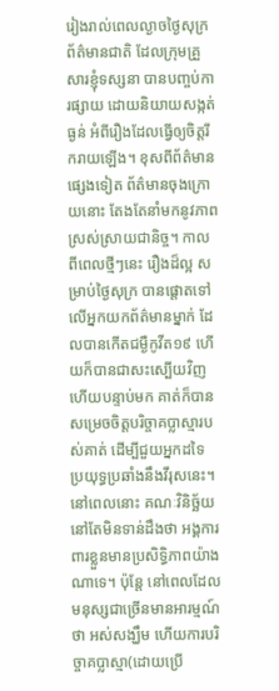រៀងរាល់ពេលល្ងាចថ្ងៃសុក្រ ព័ត៌មានជាតិ ដែលក្រុមគ្រួសារខ្ញុំទស្សនា បានបញ្ចប់ការផ្សាយ ដោយនិយាយសង្កត់ធ្ងន់ អំពីរឿងដែលធ្វើឲ្យចិត្តរីករាយឡើង។ ខុសពីព័ត៌មានផ្សេងទៀត ព័ត៌មានចុងក្រោយនោះ តែងតែនាំមកនូវភាពស្រស់ស្រាយជានិច្ច។ កាលពីពេលថ្មីៗនេះ រឿងដ៏ល្អ សម្រាប់ថ្ងៃសុក្រ បានផ្តោតទៅលើអ្នកយកព័ត៌មានម្នាក់ ដែលបានកើតជម្ងឺកូវីត១៩ ហើយក៏បានជាសះស្បើយវិញ ហើយបន្ទាប់មក គាត់ក៏បានសម្រេចចិត្តបរិច្ចាគប្លាស្មារបស់គាត់ ដើម្បីជួយអ្នកដទៃ ប្រយុទ្ធប្រឆាំងនឹងវីរុសនេះ។ នៅពេលនោះ គណៈវិនិច្ឆ័យនៅតែមិនទាន់ដឹងថា អង្គការពារខ្លួនមានប្រសិទ្ធិភាពយ៉ាងណាទេ។ ប៉ុន្តែ នៅពេលដែលមនុស្សជាច្រើនមានអារម្មណ៍ថា អស់សង្ឃឹម ហើយការបរិច្ចាគប្លាស្មា(ដោយប្រើ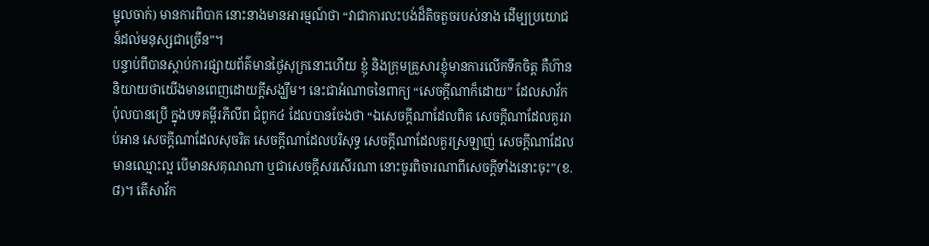ម្ជុលចាក់) មានការពិបាក នោះនាងមានអារម្មណ៍ថា “វាជាការលះបង់ដ៏តិចតួចរបស់នាង ដើម្បប្រយោជន៍ដល់មនុស្សជាច្រើន”។
បន្ទាប់ពីបានស្តាប់ការផ្សាយព័ត៌មានថ្ងៃសុក្រនោះហើយ ខ្ញុំ និងក្រុមគ្រួសារខ្ញុំមានការលើកទឹកចិត្ត គឺហ៊ាននិយាយថាយើងមានពេញដោយក្តីសង្ឃឹម។ នេះជាអំណាចនៃពាក្យ “សេចក្តីណាក៏ដោយ” ដែលសាវ័កប៉ុលបានប្រើ ក្នុងបទគម្ពីរភីលីព ជំពូក៤ ដែលបានចែងថា “ឯសេចក្តីណាដែលពិត សេចក្តីណាដែលគួររាប់អាន សេចក្តីណាដែលសុចរិត សេចក្តីណាដែលបរិសុទ្ធ សេចក្តីណាដែលគួរស្រឡាញ់ សេចក្តីណាដែលមានឈ្មោះល្អ បើមានសគុណណា ឬជាសេចក្តីសរសើរណា នោះចូរពិចារណាពីសេចក្តីទាំងនោះចុះ”(ខ.៨)។ តើសាវ័ក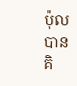ប៉ុលបានគិ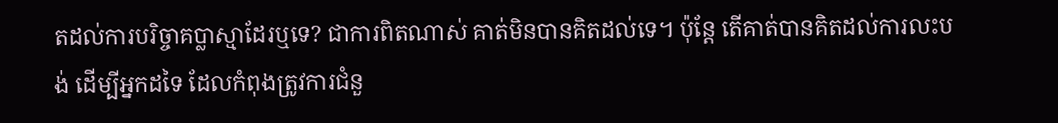តដល់ការបរិច្ចាគប្លាស្មាដែរឬទេ? ជាការពិតណាស់ គាត់មិនបានគិតដល់ទេ។ ប៉ុន្តែ តើគាត់បានគិតដល់ការលះបង់ ដើម្បីអ្នកដទៃ ដែលកំពុងត្រូវការជំនួ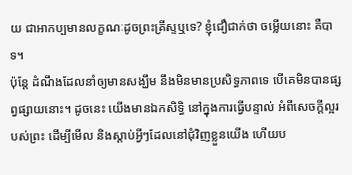យ ជាអាកប្បមានលក្ខណៈដូចព្រះគ្រីស្ទឬទេ? ខ្ញុំជឿជាក់ថា ចម្លើយនោះ គឺបាទ។
ប៉ុន្តែ ដំណឹងដែលនាំឲ្យមានសង្ឃឹម នឹងមិនមានប្រសិទ្ធភាពទេ បើគេមិនបានផ្សព្វផ្សាយនោះ។ ដូចនេះ យើងមានឯកសិទ្ធិ នៅក្នុងការធ្វើបន្ទាល់ អំពីសេចក្តីល្អរបស់ព្រះ ដើម្បីមើល និងស្តាប់អ្វីៗដែលនៅជុំវិញខ្លួនយើង ហើយប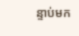ន្ទាប់មក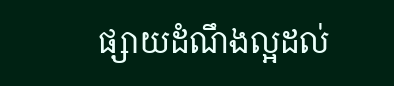ផ្សាយដំណឹងល្អដល់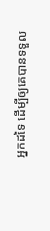អ្នកដទៃ ដើម្បីឲ្យគេបានទទួល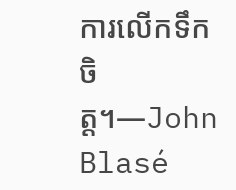ការលើកទឹកចិត្ត។—John Blasé